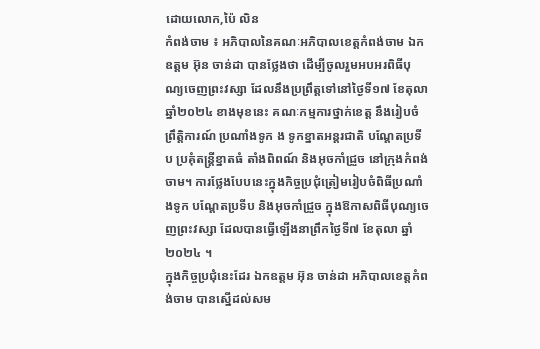ដោយលោក,ប៉ៃ លិន
កំពង់ចាម ៖ អភិបាលនៃគណៈអភិបាលខេត្តកំពង់ចាម ឯកឧត្តម អ៊ុន ចាន់ដា បានថ្លែងថា ដេីម្បីចូលរួមអបអរពិធីបុណ្យចេញព្រះវស្សា ដែលនឹងប្រព្រឹត្តទៅនៅថ្ងៃទី១៧ ខែតុលា ឆ្នាំ២០២៤ ខាងមុខនេះ គណៈកម្មការថ្នាក់ខេត្ត នឹងរៀបចំព្រឹត្តិការណ៍ ប្រណាំងទូក ង ទូកខ្នាតអន្តរជាតិ បណ្តែតប្រទីប ប្រគុំតន្ត្រីខ្នាតធំ តាំងពិពណ៍ និងអុចកាំជ្រួច នៅក្រុងកំពង់ចាម។ ការថ្លែងបែបនេះក្នុងកិច្ចប្រជុំត្រៀមរៀបចំពិធីប្រណាំងទូក បណ្តែតប្រទីប និងអុចកាំជ្រួច ក្នុងឱកាសពិធីបុណ្យចេញព្រះវស្សា ដែលបានធ្វេីឡេីងនាព្រឹកថ្ងៃទី៧ ខែតុលា ឆ្នាំ២០២៤ ។
ក្នុងកិច្ចប្រជុំនេះដែរ ឯកឧត្តម អ៊ុន ចាន់ដា អភិបាលខេត្តកំពង់ចាម បានស្នើដល់សម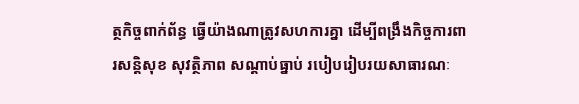ត្ថកិច្ចពាក់ព័ន្ធ ធ្វើយ៉ាងណាត្រូវសហការគ្នា ដេីម្បីពង្រឹងកិច្ចការពារសន្តិសុខ សុវត្ថិភាព សណ្ដាប់ធ្នាប់ របៀបរៀបរយសាធារណៈ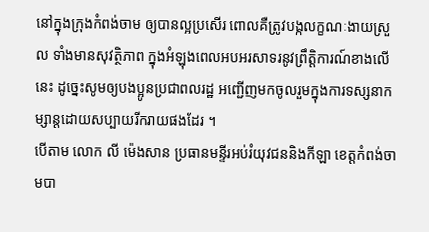នៅក្នុងក្រុងកំពង់ចាម ឲ្យបានល្អប្រសើរ ពោលគឺត្រូវបង្កលក្ខណៈងាយស្រួល ទាំងមានសុវត្ថិភាព ក្នុងអំឡុងពេលអបអរសាទរនូវព្រឹត្តិការណ៍ខាងលើនេះ ដូច្នេះសូមឲ្យបងប្អូនប្រជាពលរដ្ឋ អញ្ជើញមកចូលរួមក្នុងការទស្សនាកម្សាន្តដោយសប្បាយរីករាយផងដែរ ។
បើតាម លោក លី ម៉េងសាន ប្រធានមន្ទីរអប់រំយុវជននិងកីឡា ខេត្តកំពង់ចាមបា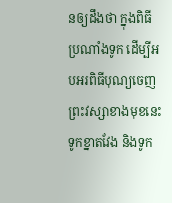នឲ្យដឹងថា ក្នុងពិធីប្រណាំងទូក ដើម្បីអបអរពិធីបុណ្យចេញព្រះវស្សាខាងមុខនេះ ទូកខ្នាតវែង និងទូក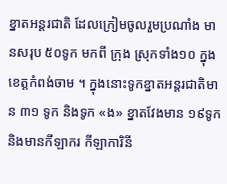ខ្នាតអន្តរជាតិ ដែលក្រៀមចូលរួមប្រណាំង មានសរុប ៥០ទូក មកពី ក្រុង ស្រុកទាំង១០ ក្នុងខេត្តកំពង់ចាម ។ ក្នុងនោះទូកខ្នាតអន្តរជាតិមាន ៣១ ទូក និងទូក «ង» ខ្នាតវែងមាន ១៩ទូក និងមានកីឡាករ កីឡាការិនី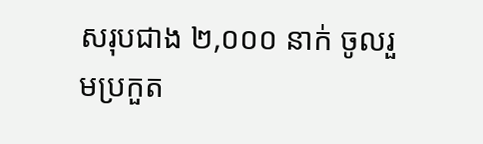សរុបជាង ២,០០០ នាក់ ចូលរួមប្រកួត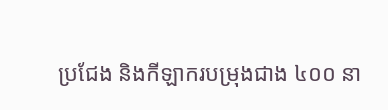ប្រជែង និងកីឡាករបម្រុងជាង ៤០០ នា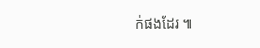ក់ផងដែរ ៕